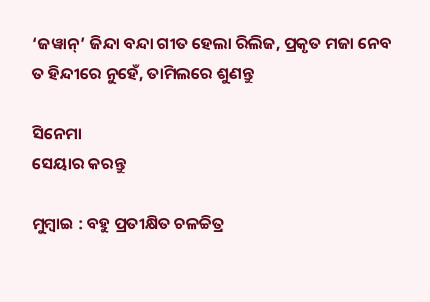‘ଜୱାନ୍’ ଜିନ୍ଦା ବନ୍ଦା ଗୀତ ହେଲା ରିଲିଜ, ପ୍ରକୃତ ମଜା ନେବ ତ ହିନ୍ଦୀରେ ନୁହେଁ, ତାମିଲରେ ଶୁଣନ୍ତୁ

ସିନେମା
ସେୟାର କରନ୍ତୁ

ମୁମ୍ବାଇ : ବହୁ ପ୍ରତୀକ୍ଷିତ ଚଳଚ୍ଚିତ୍ର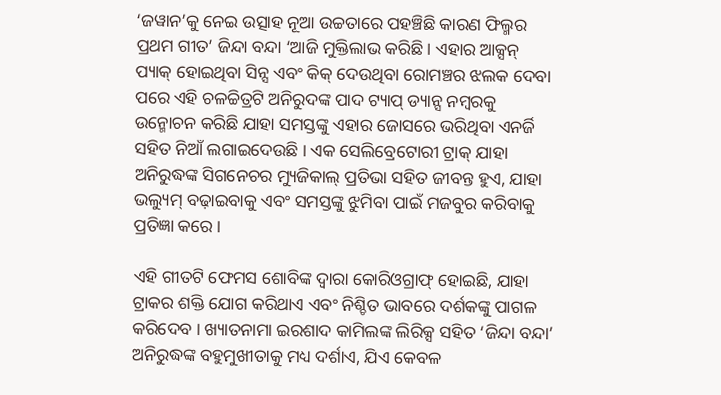‘ଜୱାନ’କୁ ନେଇ ଉତ୍ସାହ ନୂଆ ଉଚ୍ଚତାରେ ପହଞ୍ଚିଛି କାରଣ ଫିଲ୍ମର ପ୍ରଥମ ଗୀତ’ ଜିନ୍ଦା ବନ୍ଦା ‘ଆଜି ମୁକ୍ତିଲାଭ କରିଛି । ଏହାର ଆକ୍ସନ୍ ପ୍ୟାକ୍ ହୋଇଥିବା ସିନ୍ସ ଏବଂ କିକ୍ ଦେଉଥିବା ରୋମଞ୍ଚର ଝଲକ ଦେବା ପରେ ଏହି ଚଳଚ୍ଚିତ୍ରଟି ଅନିରୁଦଙ୍କ ପାଦ ଟ୍ୟାପ୍ ଡ୍ୟାନ୍ସ ନମ୍ବରକୁ ଉନ୍ମୋଚନ କରିଛି ଯାହା ସମସ୍ତଙ୍କୁ ଏହାର ଜୋସରେ ଭରିଥିବା ଏନର୍ଜି ସହିତ ନିଆଁ ଲଗାଇଦେଉଛି । ଏକ ସେଲିବ୍ରେଟୋରୀ ଟ୍ରାକ୍ ଯାହା ଅନିରୁଦ୍ଧଙ୍କ ସିଗନେଚର ମ୍ୟୁଜିକାଲ୍ ପ୍ରତିଭା ସହିତ ଜୀବନ୍ତ ହୁଏ, ଯାହା ଭଲ୍ୟୁମ୍ ବଢ଼ାଇବାକୁ ଏବଂ ସମସ୍ତଙ୍କୁ ଝୁମିବା ପାଇଁ ମଜବୁର କରିବାକୁ ପ୍ରତିଜ୍ଞା କରେ ।

ଏହି ଗୀତଟି ଫେମସ ଶୋବିଙ୍କ ଦ୍ୱାରା କୋରିଓଗ୍ରାଫ୍ ହୋଇଛି, ଯାହା ଟ୍ରାକର ଶକ୍ତି ଯୋଗ କରିଥାଏ ଏବଂ ନିଶ୍ଚିତ ଭାବରେ ଦର୍ଶକଙ୍କୁ ପାଗଳ କରିଦେବ । ଖ୍ୟାତନାମା ଇରଶାଦ କାମିଲଙ୍କ ଲିରିକ୍ସ ସହିତ ‘ଜିନ୍ଦା ବନ୍ଦା’ ଅନିରୁଦ୍ଧଙ୍କ ବହୁମୁଖୀତାକୁ ମଧ୍ୟ ଦର୍ଶାଏ, ଯିଏ କେବଳ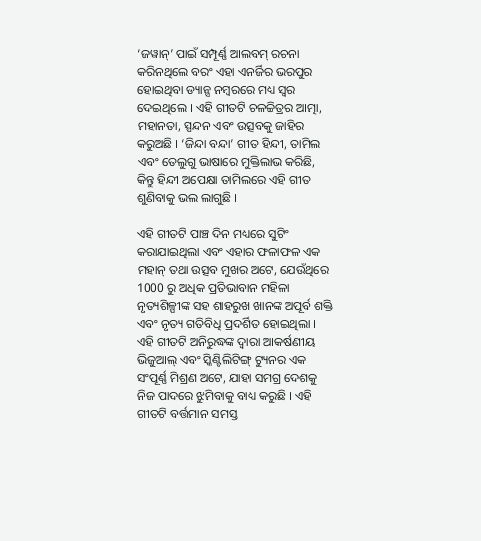‘ଜୱାନ୍’ ପାଇଁ ସମ୍ପୂର୍ଣ୍ଣ ଆଲବମ୍ ରଚନା କରିନଥିଲେ ବରଂ ଏହା ଏନର୍ଜିର ଭରପୁର ହୋଇଥିବା ଡ୍ୟାନ୍ସ ନମ୍ବରରେ ମଧ୍ୟ ସ୍ୱର ଦେଇଥିଲେ । ଏହି ଗୀତଟି ଚଳଚ୍ଚିତ୍ରର ଆତ୍ମା, ମହାନତା, ସ୍ପନ୍ଦନ ଏବଂ ଉତ୍ସବକୁ ଜାହିର କରୁଅଛି । ‘ଜିନ୍ଦା ବନ୍ଦା’ ଗୀତ ହିନ୍ଦୀ, ତାମିଲ ଏବଂ ତେଲୁଗୁ ଭାଷାରେ ମୁକ୍ତିଲାଭ କରିଛି, କିନ୍ତୁ ହିନ୍ଦୀ ଅପେକ୍ଷା ତାମିଲରେ ଏହି ଗୀତ ଶୁଣିବାକୁ ଭଲ ଲାଗୁଛି ।

ଏହି ଗୀତଟି ପାଞ୍ଚ ଦିନ ମଧ୍ୟରେ ସୁଟିଂ କରାଯାଇଥିଲା ଏବଂ ଏହାର ଫଳାଫଳ ଏକ ମହାନ୍ ତଥା ଉତ୍ସବ ମୁଖର ଅଟେ, ଯେଉଁଥିରେ 1000 ରୁ ଅଧିକ ପ୍ରତିଭାବାନ ମହିଳା ନୃତ୍ୟଶିଳ୍ପୀଙ୍କ ସହ ଶାହରୁଖ ଖାନଙ୍କ ଅପୂର୍ବ ଶକ୍ତି ଏବଂ ନୃତ୍ୟ ଗତିବିଧି ପ୍ରଦର୍ଶିତ ହୋଇଥିଲା । ଏହି ଗୀତଟି ଅନିରୁଦ୍ଧଙ୍କ ଦ୍ୱାରା ଆକର୍ଷଣୀୟ ଭିଜୁଆଲ୍ ଏବଂ ସ୍କିଣ୍ଟିଲିଟିଙ୍ଗ୍ ଟ୍ୟୁନର ଏକ ସଂପୂର୍ଣ୍ଣ ମିଶ୍ରଣ ଅଟେ, ଯାହା ସମଗ୍ର ଦେଶକୁ ନିଜ ପାଦରେ ଝୁମିବାକୁ ବାଧ୍ୟ କରୁଛି । ଏହି ଗୀତଟି ବର୍ତ୍ତମାନ ସମସ୍ତ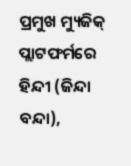ପ୍ରମୁଖ ମ୍ୟୁଜିକ୍ ପ୍ଲାଟଫର୍ମରେ ହିନ୍ଦୀ (ଜିନ୍ଦା ବନ୍ଦା),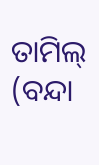ତାମିଲ୍ (ବନ୍ଦା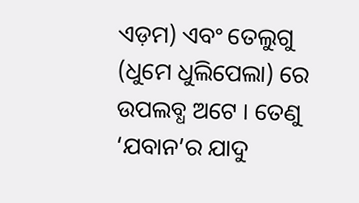ଏଡ଼ମ) ଏବଂ ତେଲୁଗୁ (ଧୁମେ ଧୁଲିପେଲା) ରେ ଉପଲବ୍ଧ ଅଟେ । ତେଣୁ ‘ଯବାନ’ର ଯାଦୁ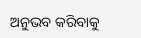ଅନୁଭବ କରିବାକୁ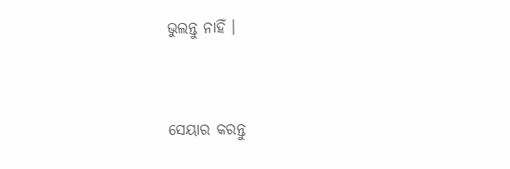ଭୁଲନ୍ତୁ ନାହିଁ ।


ସେୟାର କରନ୍ତୁ